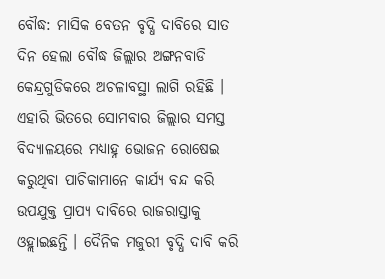ବୌଦ୍ଧ: ମାସିକ ବେତନ ବୃଦ୍ଧି ଦାବିରେ ସାତ ଦିନ ହେଲା ବୌଦ୍ଧ ଜିଲ୍ଲାର ଅଙ୍ଗନବାଡି କେନ୍ଦ୍ରଗୁଡିକରେ ଅଚଳାବସ୍ଥା ଲାଗି ରହିଛି । ଏହାରି ଭିତରେ ସୋମବାର ଜିଲ୍ଲାର ସମସ୍ତ ବିଦ୍ୟାଳୟରେ ମଧ୍ୟାହ୍ନ ଭୋଜନ ରୋଷେଇ କରୁଥିବା ପାଚିକାମାନେ କାର୍ଯ୍ୟ ବନ୍ଦ କରି ଉପଯୁକ୍ତ ପ୍ରାପ୍ୟ ଦାବିରେ ରାଜରାସ୍ତାକୁ ଓହ୍ଲାଇଛନ୍ତି । ଦୈନିକ ମଜୁରୀ ବୃଦ୍ଧି ଦାବି କରି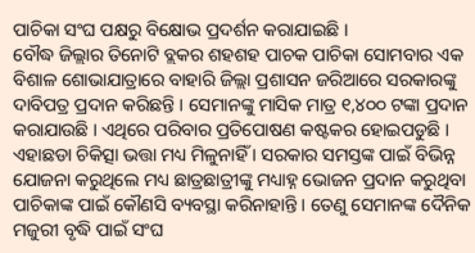ପାଚିକା ସଂଘ ପକ୍ଷରୁ ବିକ୍ଷୋଭ ପ୍ରଦର୍ଶନ କରାଯାଇଛି ।
ବୌଦ୍ଧ ଜିଲ୍ଲାର ତିନୋଟି ବ୍ଲକର ଶହଶହ ପାଚକ ପାଚିକା ସୋମବାର ଏକ ବିଶାଳ ଶୋଭାଯାତ୍ରାରେ ବାହାରି ଜିଲ୍ଲା ପ୍ରଶାସନ ଜରିଆରେ ସରକାରଙ୍କୁ ଦାବିପତ୍ର ପ୍ରଦାନ କରିଛନ୍ତି । ସେମାନଙ୍କୁ ମାସିକ ମାତ୍ର ୧,୪୦୦ ଟଙ୍କା ପ୍ରଦାନ କରାଯାଉଛି । ଏଥିରେ ପରିବାର ପ୍ରତିପୋଷଣ କଷ୍ଟକର ହୋଇପଡୁଛି । ଏହାଛଡା ଚିକିତ୍ସା ଭତ୍ତା ମଧ୍ୟ ମିଳୁନାହିଁ । ସରକାର ସମସ୍ତଙ୍କ ପାଇଁ ବିଭିନ୍ନ ଯୋଜନା କରୁଥିଲେ ମଧ୍ୟ ଛାତ୍ରଛାତ୍ରୀଙ୍କୁ ମଧ୍ୟାହ୍ନ ଭୋଜନ ପ୍ରଦାନ କରୁଥିବା ପାଚିକାଙ୍କ ପାଇଁ କୌଣସି ବ୍ୟବସ୍ଥା କରିନାହାନ୍ତି । ତେଣୁ ସେମାନଙ୍କ ଦୈନିକ ମଜୁରୀ ବୃଦ୍ଧି ପାଇଁ ସଂଘ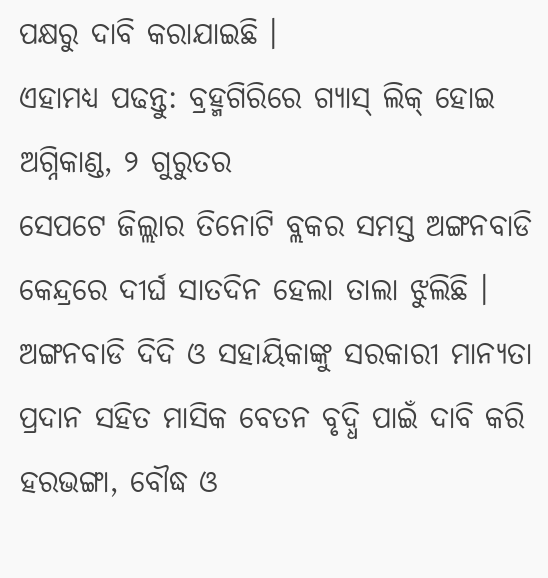ପକ୍ଷରୁ ଦାବି କରାଯାଇଛି ।
ଏହାମଧ୍ୟ ପଢନ୍ତୁ: ବ୍ରହ୍ମଗିରିରେ ଗ୍ୟାସ୍ ଲିକ୍ ହୋଇ ଅଗ୍ନିକାଣ୍ଡ, ୨ ଗୁରୁତର
ସେପଟେ ଜିଲ୍ଲାର ତିନୋଟି ବ୍ଲକର ସମସ୍ତ ଅଙ୍ଗନବାଡି କେନ୍ଦ୍ରରେ ଦୀର୍ଘ ସାତଦିନ ହେଲା ତାଲା ଝୁଲିଛି । ଅଙ୍ଗନବାଡି ଦିଦି ଓ ସହାୟିକାଙ୍କୁ ସରକାରୀ ମାନ୍ୟତା ପ୍ରଦାନ ସହିତ ମାସିକ ବେତନ ବୃଦ୍ଧି ପାଇଁ ଦାବି କରି ହରଭଙ୍ଗା, ବୌଦ୍ଧ ଓ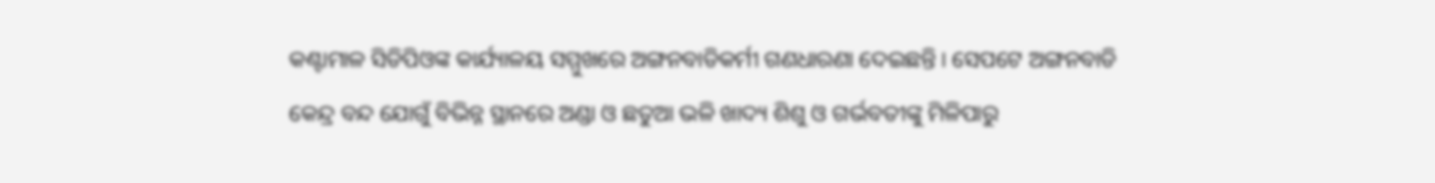କଣ୍ଟାମାଳ ସିଡିପିଓଙ୍କ କାର୍ଯ୍ୟାଳୟ ସମ୍ମୁଖରେ ଅଙ୍ଗନବାଡିକର୍ମୀ ଗଣଧାରଣା ଦେଇଛନ୍ତି । ସେପଟେ ଅଙ୍ଗନବାଡି କେନ୍ଦ୍ର ବନ୍ଦ ଯୋଗୁଁ ବିଭିନ୍ନ ସ୍ଥାନରେ ଅଣ୍ଡା ଓ ଛତୁଆ ଭଳି ଖାଦ୍ୟ ଶିଶୁ ଓ ଗର୍ଭବତୀଙ୍କୁ ମିଳିପାରୁ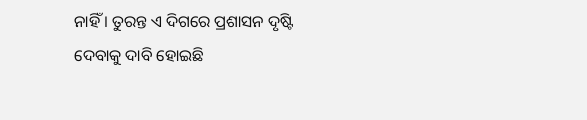ନାହିଁ । ତୁରନ୍ତ ଏ ଦିଗରେ ପ୍ରଶାସନ ଦୃଷ୍ଟି ଦେବାକୁ ଦାବି ହୋଇଛି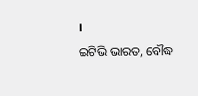।
ଇଟିଭି ଭାରତ, ବୌଦ୍ଧ